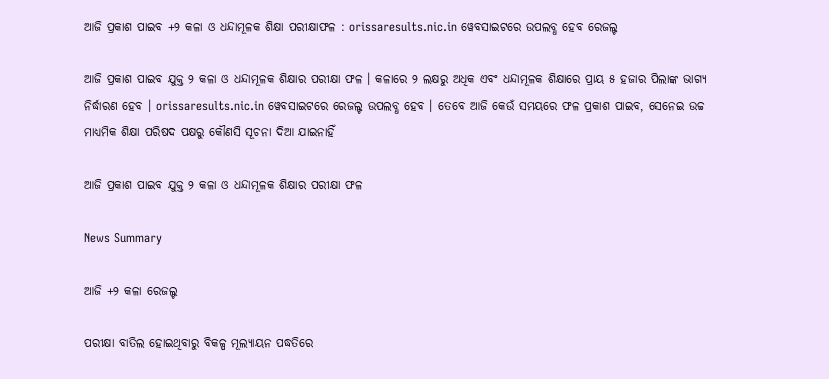ଆଜି ପ୍ରକାଶ ପାଇବ +୨ କଳା ଓ ଧନ୍ଦାମୂଳକ ଶିକ୍ଷା ପରୀକ୍ଷାଫଳ : orissaresults.nic.in ୱେବସାଇଟରେ ଉପଲବ୍ଧ ହେବ ରେଜଲ୍ଟ

ଆଜି ପ୍ରକାଶ ପାଇବ ଯୁକ୍ତ ୨ କଳା ଓ ଧନ୍ଦାମୂଳକ ଶିକ୍ଷାର ପରୀକ୍ଷା ଫଳ । କଳାରେ ୨ ଲକ୍ଷରୁ ଅଧିକ ଏବଂ ଧନ୍ଦାମୂଳକ ଶିକ୍ଷାରେ ପ୍ରାୟ ୫ ହଜାର ପିଲାଙ୍କ ଭାଗ୍ୟ ନିର୍ଦ୍ଧାରଣ ହେବ । orissaresults.nic.in ୱେବସାଇଟରେ ରେଜଲ୍ଟ ଉପଲବ୍ଧ ହେବ । ତେବେ ଆଜି କେଉଁ ସମୟରେ ଫଳ ପ୍ରକାଶ ପାଇବ, ସେନେଇ ଉଚ୍ଚ ମାଧ୍ୟମିକ ଶିକ୍ଷା ପରିଷଦ ପକ୍ଷରୁ କୌଣସି ସୂଚନା ଦିଆ ଯାଇନାହିଁ

ଆଜି ପ୍ରକାଶ ପାଇବ ଯୁକ୍ତ ୨ କଳା ଓ ଧନ୍ଦାମୂଳକ ଶିକ୍ଷାର ପରୀକ୍ଷା ଫଳ

News Summary

ଆଜି +୨ କଳା ରେଜଲ୍ଟ

ପରୀକ୍ଷା ବାତିଲ ହୋଇଥିବାରୁ ବିକଳ୍ପ ମୂଲ୍ୟାୟନ ପଦ୍ଧତିରେ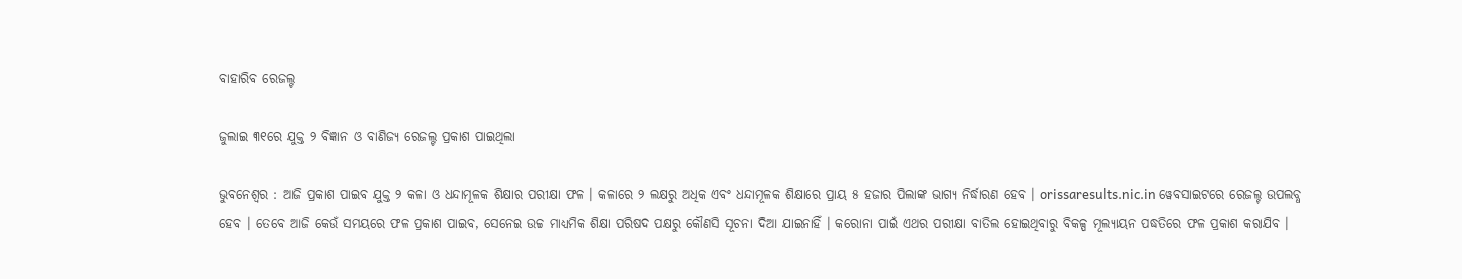ବାହାରିବ ରେଜଲ୍ଟ

ଜୁଲାଇ ୩୧ରେ ଯୁକ୍ତ ୨ ବିଜ୍ଞାନ ଓ ବାଣିଜ୍ୟ ରେଜଲ୍ଟ ପ୍ରକାଶ ପାଇଥିଲା

ଭୁବନେଶ୍ୱର : ଆଜି ପ୍ରକାଶ ପାଇବ ଯୁକ୍ତ ୨ କଳା ଓ ଧନ୍ଦାମୂଳକ ଶିକ୍ଷାର ପରୀକ୍ଷା ଫଳ । କଳାରେ ୨ ଲକ୍ଷରୁ ଅଧିକ ଏବଂ ଧନ୍ଦାମୂଳକ ଶିକ୍ଷାରେ ପ୍ରାୟ ୫ ହଜାର ପିଲାଙ୍କ ଭାଗ୍ୟ ନିର୍ଦ୍ଧାରଣ ହେବ । orissaresults.nic.in ୱେବସାଇଟରେ ରେଜଲ୍ଟ ଉପଲବ୍ଧ ହେବ । ତେବେ ଆଜି କେଉଁ ସମୟରେ ଫଳ ପ୍ରକାଶ ପାଇବ, ସେନେଇ ଉଚ୍ଚ ମାଧ୍ୟମିକ ଶିକ୍ଷା ପରିଷଦ ପକ୍ଷରୁ କୌଣସି ସୂଚନା ଦିଆ ଯାଇନାହିଁ । କରୋନା ପାଇଁ ଏଥର ପରୀକ୍ଷା ବାତିଲ ହୋଇଥିବାରୁ ବିକଳ୍ପ ମୂଲ୍ୟାୟନ ପଦ୍ଧତିରେ ଫଳ ପ୍ରକାଶ କରାଯିବ ।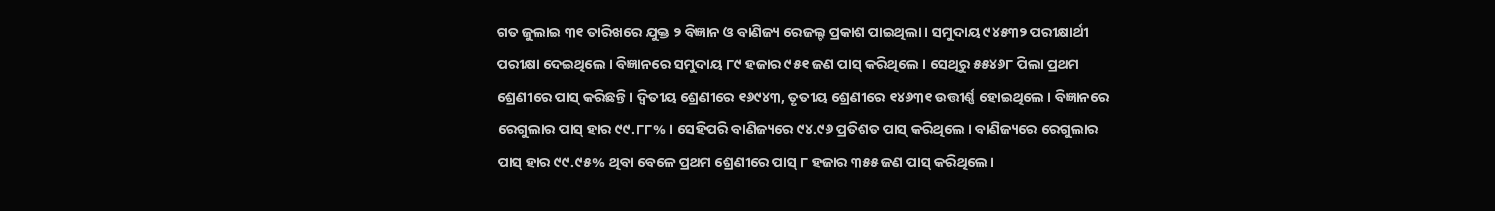ଗତ ଜୁଲାଇ ୩୧ ତାରିଖରେ ଯୁକ୍ତ ୨ ବିଜ୍ଞାନ ଓ ବାଣିଜ୍ୟ ରେଜଲ୍ଟ ପ୍ରକାଶ ପାଇଥିଲା । ସମୁଦାୟ ୯୪୫୩୨ ପରୀକ୍ଷାର୍ଥୀ ପରୀକ୍ଷା ଦେଇଥିଲେ । ବିଜ୍ଞାନରେ ସମୁଦାୟ ୮୯ ହଜାର ୯୫୧ ଜଣ ପାସ୍ କରିଥିଲେ । ସେଥିରୁ ୫୫୪୬୮ ପିଲା ପ୍ରଥମ ଶ୍ରେଣୀରେ ପାସ୍ କରିଛନ୍ତି। ଦ୍ୱିତୀୟ ଶ୍ରେଣୀରେ ୧୬୯୪୩, ତୃତୀୟ ଶ୍ରେଣୀରେ ୧୪୬୩୧ ଉତ୍ତୀର୍ଣ୍ଣ ହୋଇଥିଲେ । ବିଜ୍ଞାନରେ ରେଗୁଲାର ପାସ୍ ହାର ୯୯.୮୮% । ସେହିପରି ବାଣିଜ୍ୟରେ ୯୪.୯୬ ପ୍ରତିଶତ ପାସ୍ କରିଥିଲେ । ବାଣିଜ୍ୟରେ ରେଗୁଲାର ପାସ୍ ହାର ୯୯.୯୫% ଥିବା ବେଳେ ପ୍ରଥମ ଶ୍ରେଣୀରେ ପାସ୍ ୮ ହଜାର ୩୫୫ ଜଣ ପାସ୍ କରିଥିଲେ।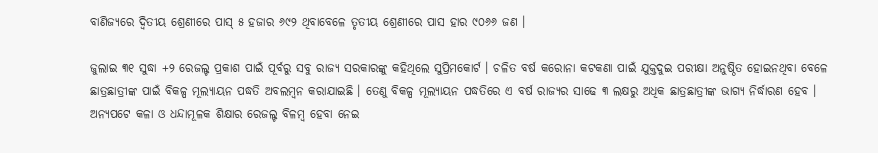ବାଣିଜ୍ୟରେ ଦ୍ୱିତୀୟ ଶ୍ରେଣୀରେ ପାସ୍ ୫ ହଜାର ୬୯୨ ଥିବାବେଳେ ତୃତୀୟ ଶ୍ରେଣୀରେ ପାସ ହାର ୯୦୬୬ ଜଣ ।

ଜୁଲାଇ ୩୧ ସୁଦ୍ଧା +୨ ରେଜଲ୍ଟ ପ୍ରକାଶ ପାଇଁ ପୂର୍ବରୁ ସବୁ ରାଜ୍ୟ ସରକାରଙ୍କୁ କହିଥିଲେ ସୁପ୍ରିମକୋର୍ଟ । ଚଳିତ ବର୍ଷ କରୋନା କଟକଣା ପାଇଁ ଯୁକ୍ତଦୁଇ ପରୀକ୍ଷା ଅନୁଷ୍ଠିତ ହୋଇନଥିବା ବେଳେ ଛାତ୍ରଛାତ୍ରୀଙ୍କ ପାଇଁ ବିକଳ୍ପ ମୂଲ୍ୟାୟନ ପଦ୍ଧତି ଅବଲମ୍ବନ କରାଯାଇଛି । ତେଣୁ ବିକଳ୍ପ ମୂଲ୍ୟାୟନ ପଦ୍ଧତିରେ ଏ ବର୍ଷ ରାଜ୍ୟର ସାଢେ ୩ ଲକ୍ଷରୁ ଅଧିକ ଛାତ୍ରଛାତ୍ରୀଙ୍କ ଭାଗ୍ୟ ନିର୍ଦ୍ଧାରଣ ହେବ । ଅନ୍ୟପଟେ କଳା ଓ ଧନ୍ଦାମୂଳକ ଶିକ୍ଷାର ରେଜଲ୍ଟ ବିଳମ୍ବ ହେବା ନେଇ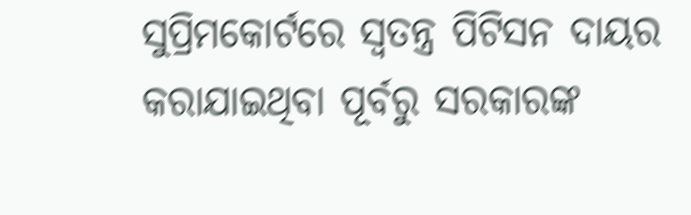ସୁପ୍ରିମକୋର୍ଟରେ ସ୍ୱତନ୍ତ୍ର ପିଟିସନ ଦାୟର କରାଯାଇଥିବା ପୂର୍ବରୁ ସରକାରଙ୍କ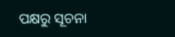ପକ୍ଷରୁ ସୂଚନା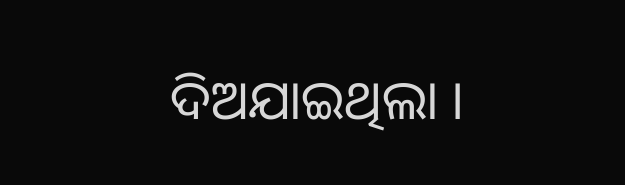ଦିଅଯାଇଥିଲା ।